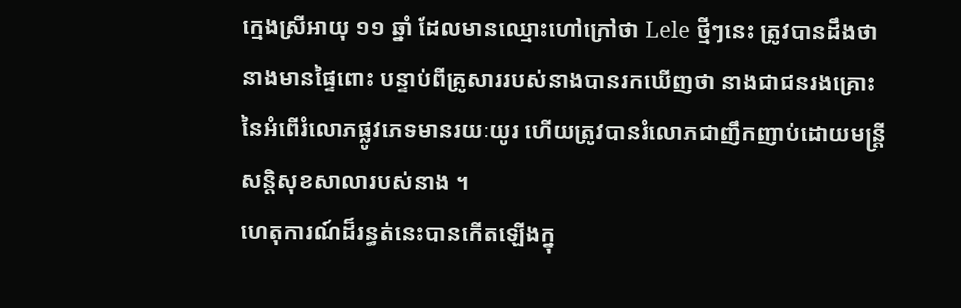ក្មេងស្រីអាយុ ១១ ឆ្នាំ ដែលមានឈ្មោះហៅក្រៅថា Lele ថ្មីៗនេះ ត្រូវបានដឹងថានាងមានផ្ទៃពោះ បន្ទាប់ពីគ្រូសាររបស់នាងបានរកឃើញថា នាងជាជនរងគ្រោះនៃអំពើរំលោភផ្លូវភេទមានរយៈយូរ ហើយត្រូវបានរំលោភជាញឹកញាប់ដោយមន្រ្តីសន្តិសុខសាលារបស់នាង ។
ហេតុការណ៍ដ៏រន្ធត់នេះបានកើតឡើងក្នុ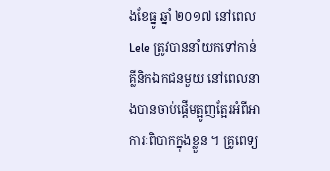ងខែធ្នូ ឆ្នាំ ២០១៧ នៅពេល Lele ត្រូវបាននាំយកទៅកាន់គ្លីនិកឯកជនមួយ នៅពេលនាងបានចាប់ផ្តើមត្អូញត្អែរអំពីអាការៈពិបាកក្នុងខ្លួន ។ គ្រូពេទ្យ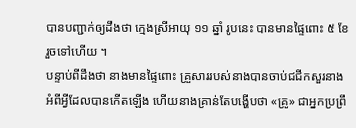បានបញ្ជាក់ឲ្យដឹងថា ក្មេងស្រីអាយុ ១១ ឆ្នាំ រូបនេះ បានមានផ្ទៃពោះ ៥ ខែ រួចទៅហើយ ។
បន្ទាប់ពីដឹងថា នាងមានផ្ទៃពោះ គ្រួសាររបស់នាងបានចាប់ជជីកសួរនាង អំពីអ្វីដែលបានកើតឡើង ហើយនាងគ្រាន់តែបង្ហើបថា «គ្រូ» ជាអ្នកប្រព្រឹ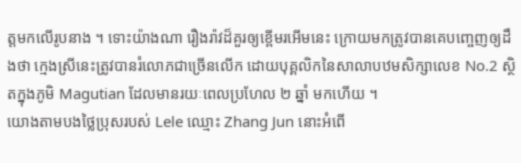ត្តមកលើរូបនាង ។ ទោះយ៉ាងណា រឿងរ៉ាវដ៏គួរឲ្យខ្ពើមរអើមនេះ ក្រោយមកត្រូវបានគេបញ្ចេញឲ្យដឹងថា ក្មេងស្រីនេះត្រូវបានរំលោភជាច្រើនលើក ដោយបុគ្គលិកនៃសាលាបឋមសិក្សាលេខ No.2 ស្ថិតក្នុងភូមិ Magutian ដែលមានរយៈពេលប្រហែល ២ ឆ្នាំ មកហើយ ។
យោងតាមបងថ្លៃប្រុសរបស់ Lele ឈ្មោះ Zhang Jun នោះអំពើ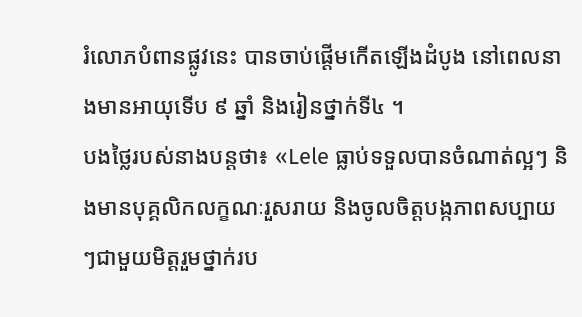រំលោភបំពានផ្លូវនេះ បានចាប់ផ្តើមកើតឡើងដំបូង នៅពេលនាងមានអាយុទើប ៩ ឆ្នាំ និងរៀនថ្នាក់ទី៤ ។
បងថ្លៃរបស់នាងបន្តថា៖ «Lele ធ្លាប់ទទួលបានចំណាត់ល្អៗ និងមានបុគ្គលិកលក្ខណៈរួសរាយ និងចូលចិត្តបង្កភាពសប្បាយៗជាមួយមិត្តរួមថ្នាក់រប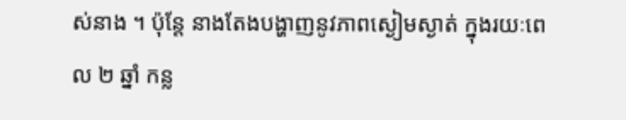ស់នាង ។ ប៉ុន្តែ នាងតែងបង្ហាញនូវភាពស្ងៀមស្ងាត់ ក្នុងរយៈពេល ២ ឆ្នាំ កន្ល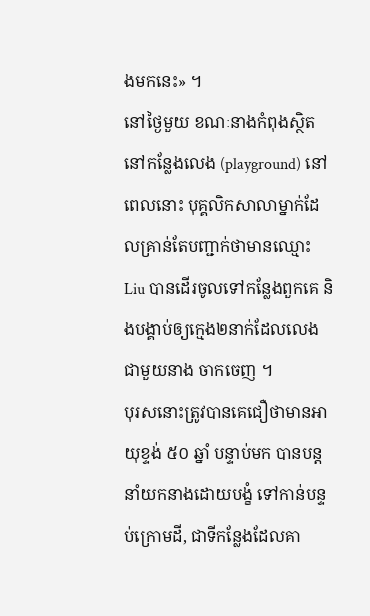ងមកនេះ» ។
នៅថ្ងៃមួយ ខណៈនាងកំពុងស្ថិតនៅកន្លែងលេង (playground) នៅពេលនោះ បុគ្គលិកសាលាម្នាក់ដែលគ្រាន់តែបញ្ជាក់ថាមានឈ្មោះ Liu បានដើរចូលទៅកន្លែងពួកគេ និងបង្គាប់ឲ្យក្មេង២នាក់ដែលលេងជាមួយនាង ចាកចេញ ។
បុរសនោះត្រូវបានគេជឿថាមានអាយុខ្ទង់ ៥០ ឆ្នាំ បន្ទាប់មក បានបន្តនាំយកនាងដោយបង្ខំ ទៅកាន់បន្ទប់ក្រោមដី, ជាទីកន្លែងដែលគា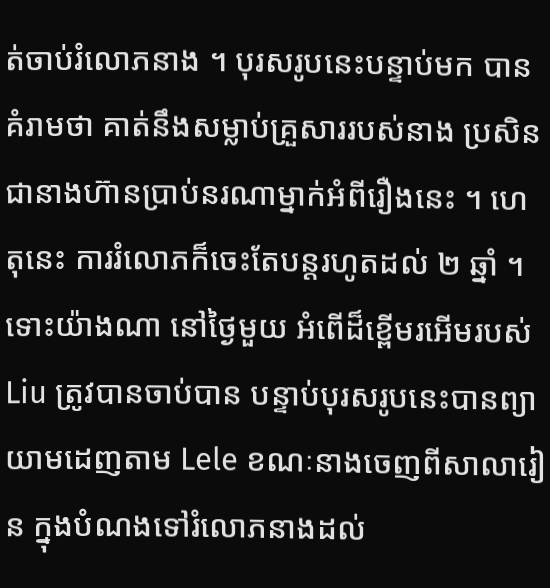ត់ចាប់រំលោភនាង ។ បុរសរូបនេះបន្ទាប់មក បានគំរាមថា គាត់នឹងសម្លាប់គ្រួសាររបស់នាង ប្រសិនជានាងហ៊ានប្រាប់នរណាម្នាក់អំពីរឿងនេះ ។ ហេតុនេះ ការរំលោភក៏ចេះតែបន្តរហូតដល់ ២ ឆ្នាំ ។
ទោះយ៉ាងណា នៅថ្ងៃមួយ អំពើដ៏ខ្ពើមរអើមរបស់ Liu ត្រូវបានចាប់បាន បន្ទាប់បុរសរូបនេះបានព្យាយាមដេញតាម Lele ខណៈនាងចេញពីសាលារៀន ក្នុងបំណងទៅរំលោភនាងដល់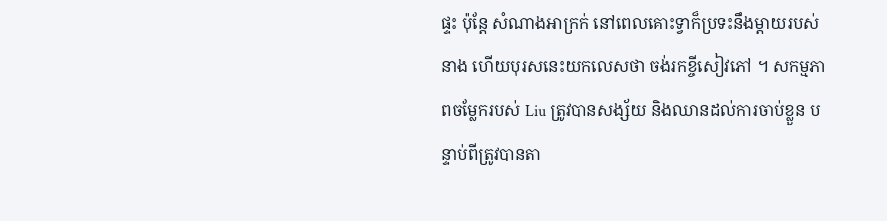ផ្ទះ ប៉ុន្តែ សំណាងអាក្រក់ នៅពេលគោះទ្វាក៏ប្រទះនឹងម្តាយរបស់នាង ហើយបុរសនេះយកលេសថា ចង់រកខ្ចីសៀវភៅ ។ សកម្មភាពចម្លែករបស់ Liu ត្រូវបានសង្ស័យ និងឈានដល់ការចាប់ខ្លួន បន្ទាប់ពីត្រូវបានតា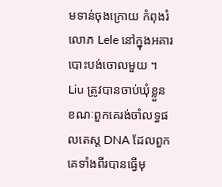មទាន់ចុងក្រោយ កំពុងរំលោភ Lele នៅក្នុងអគារបោះបង់ចោលមួយ ។
Liu ត្រូវបានចាប់ឃុំខ្លួន ខណៈពួកគេរង់ចាំលទ្ធផលតេស្ត DNA ដែលពួកគេទាំងពីរបានធ្វើមុ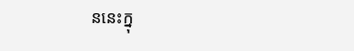ននេះក្នុ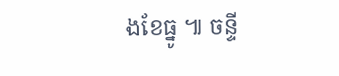ងខែធ្នូ ៕ ចន្ទី